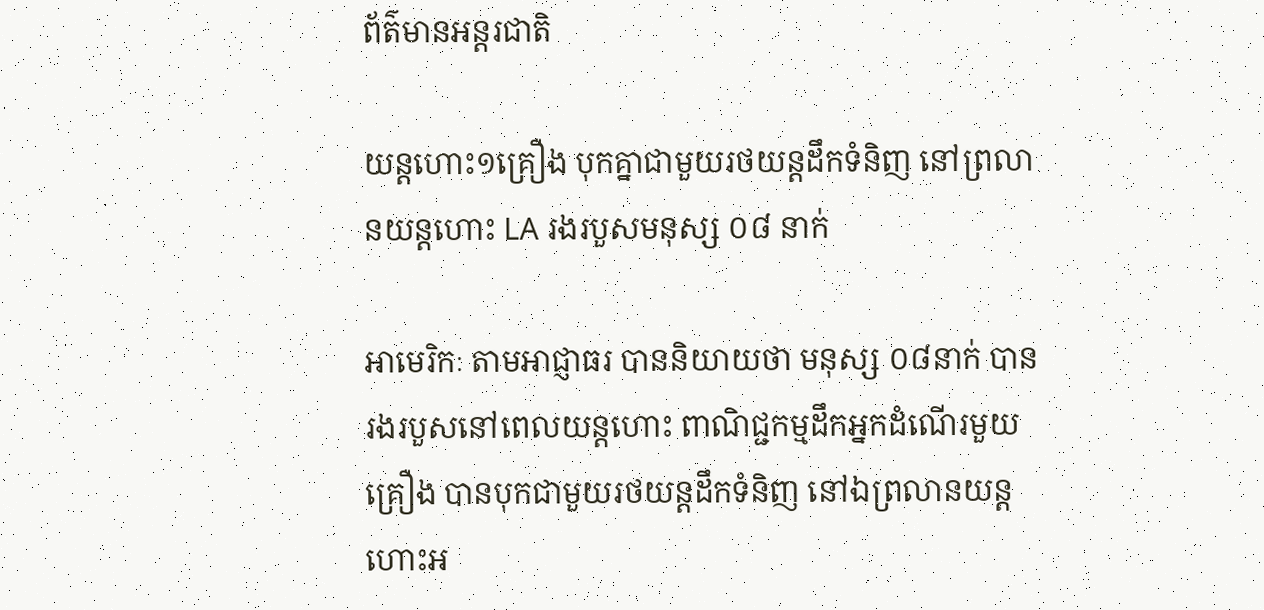ព័ត៌មានអន្តរជាតិ

យន្តហោះ១គ្រឿង បុកគ្នាជាមួយរថយន្តដឹកទំនិញ នៅព្រលានយន្តហោះ LA រងរបួសមនុស្ស ០៨ នាក់

អាមេរិកៈ តាមអាជ្ញាធរ បាននិយាយថា មនុស្ស ០៨នាក់ បានរងរបួសនៅពេលយន្តហោះ ពាណិជ្ជកម្មដឹកអ្នកដំណើរមួយគ្រឿង បានបុកជាមួយរថយន្តដឹកទំនិញ នៅឯព្រលានយន្តហោះអ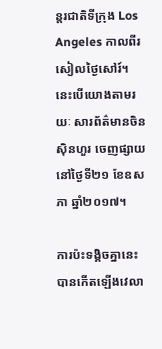ន្តរជាតិទីក្រុង Los Angeles កាលពីរសៀលថ្ងៃសៅរ៍។ នេះបើយោងតាមរយៈ សារព័ត៌មានចិនស៊ិនហួរ ចេញផ្សាយនៅថ្ងៃទី២១ ខែឧសភា ឆ្នាំ២០១៧។

ការប៉ះទង្គិចគ្នានេះ បានកើតឡើងវេលា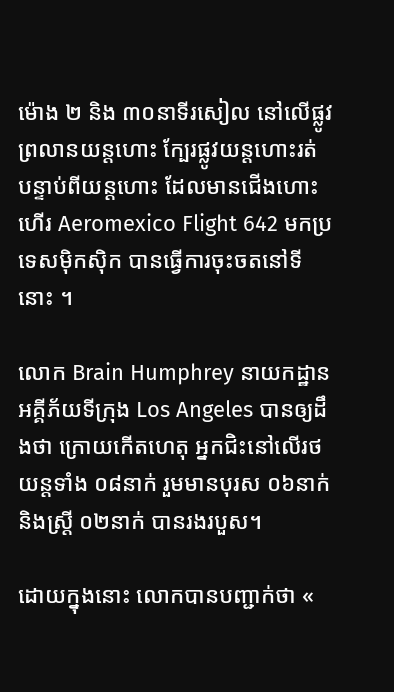ម៉ោង ២ និង ៣០នាទីរសៀល នៅលើផ្លូវព្រលានយន្តហោះ ក្បែរផ្លូវយន្តហោះរត់ បន្ទាប់ពីយន្តហោះ ដែលមានជើងហោះហើរ Aeromexico Flight 642 មកប្រទេសម៉ិកស៊ិក បានធ្វើការចុះចតនៅទីនោះ ។

លោក Brain Humphrey នាយកដ្ឋានអគ្គីភ័យទីក្រុង Los Angeles បានឲ្យដឹងថា ក្រោយកើតហេតុ អ្នកជិះនៅលើរថយន្តទាំង ០៨នាក់ រួមមានបុរស ០៦នាក់ និងស្ត្រី ០២នាក់ បានរងរបួស។

ដោយក្នុងនោះ លោកបានបញ្ជាក់ថា «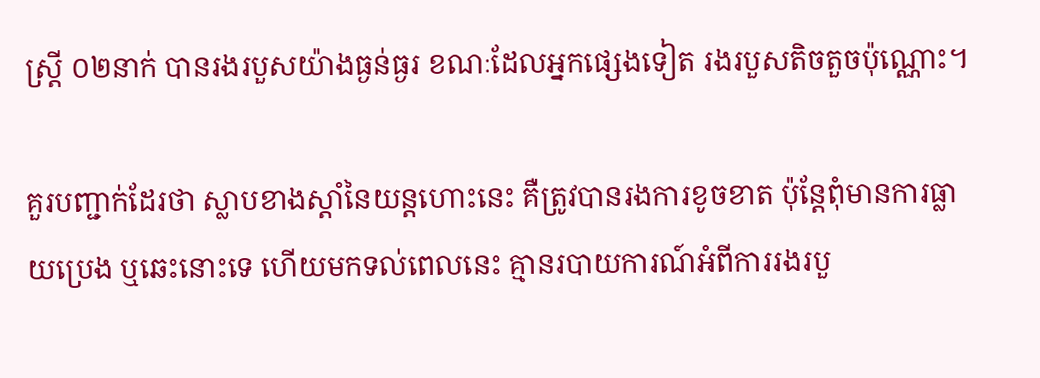ស្ត្រី ០២នាក់ បានរងរបួសយ៉ាងធ្ងន់ធ្ងរ ខណៈដែលអ្នកផ្សេងទៀត រងរបួសតិចតួចប៉ុណ្ណោះ។

គួរបញ្ជាក់ដែរថា ស្លាបខាងស្តាំនៃយន្តហោះនេះ គឺត្រូវបានរងការខូចខាត ប៉ុន្តែពុំមានការធ្លាយប្រេង ឬឆេះនោះទេ ហើយមកទល់ពេលនេះ គ្មានរបាយការណ៍អំពីការរងរបួ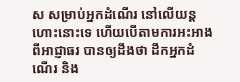ស សម្រាប់អ្នកដំណើរ នៅលើយន្តហោះនោះទេ ហើយបើតាមការអះអាងពីអាជ្ញាធរ បានឲ្យដឹងថា ដឹកអ្នកដំណើរ និង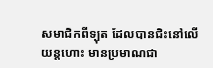សមាជិកពីទ្បុត ដែលបានជិះនៅលើយន្តហោះ មានប្រមាណជា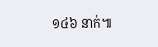១៤៦ នាក់៕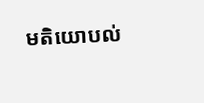មតិយោបល់